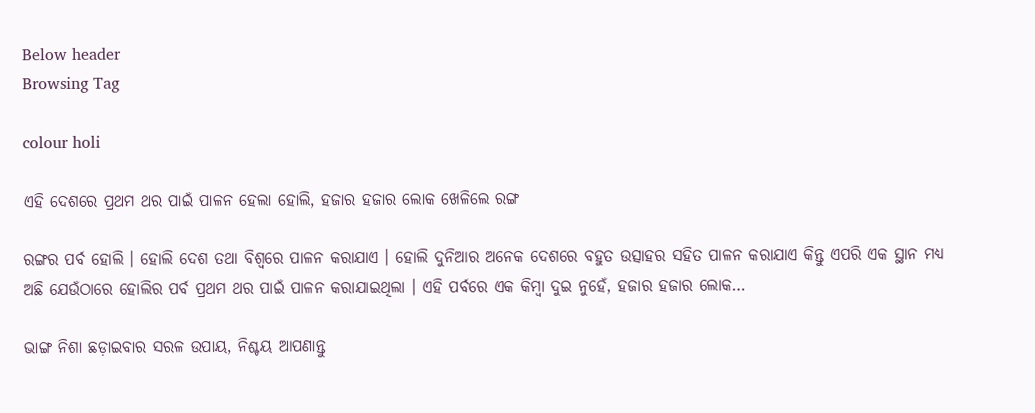Below header
Browsing Tag

colour holi

ଏହି ଦେଶରେ ପ୍ରଥମ ଥର ପାଇଁ ପାଳନ ହେଲା ହୋଲି, ହଜାର ହଜାର ଲୋକ ଖେଳିଲେ ରଙ୍ଗ

ରଙ୍ଗର ପର୍ବ ହୋଲି । ହୋଲି ଦେଶ ତଥା ବିଶ୍ୱରେ ପାଳନ କରାଯାଏ । ହୋଲି ଦୁନିଆର ଅନେକ ଦେଶରେ ବହୁତ ଉତ୍ସାହର ସହିତ ପାଳନ କରାଯାଏ କିନ୍ତୁ ଏପରି ଏକ ସ୍ଥାନ ମଧ୍ୟ ଅଛି ଯେଉଁଠାରେ ହୋଲିର ପର୍ବ ପ୍ରଥମ ଥର ପାଇଁ ପାଳନ କରାଯାଇଥିଲା । ଏହି ପର୍ବରେ ଏକ କିମ୍ବା ଦୁଇ ନୁହେଁ, ହଜାର ହଜାର ଲୋକ…

ଭାଙ୍ଗ ନିଶା ଛଡ଼ାଇବାର ସରଳ ଉପାୟ, ନିଶ୍ଚୟ ଆପଣାନ୍ତୁ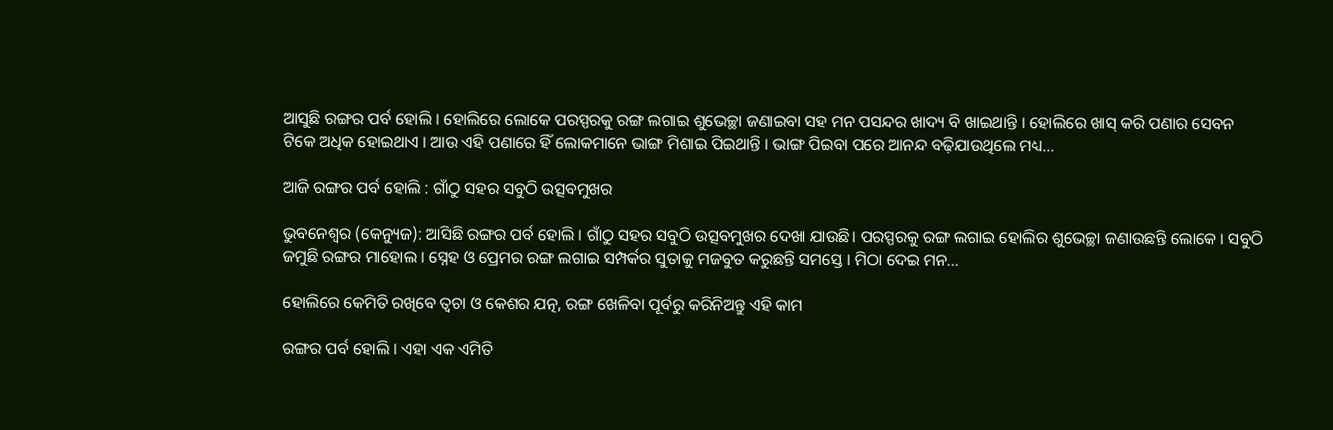ଆସୁଛି ରଙ୍ଗର ପର୍ବ ହୋଲି । ହୋଲିରେ ଲୋକେ ପରସ୍ପରକୁ ରଙ୍ଗ ଲଗାଇ ଶୁଭେଚ୍ଛା ଜଣାଇବା ସହ ମନ ପସନ୍ଦର ଖାଦ୍ୟ ବି ଖାଇଥାନ୍ତି । ହୋଲିରେ ଖାସ୍‌ କରି ପଣାର ସେବନ ଟିକେ ଅଧିକ ହୋଇଥାଏ । ଆଉ ଏହି ପଣାରେ ହିଁ ଲୋକମାନେ ଭାଙ୍ଗ ମିଶାଇ ପିଇଥାନ୍ତି । ଭାଙ୍ଗ ପିଇବା ପରେ ଆନନ୍ଦ ବଢ଼ିଯାଉଥିଲେ ମଧ୍ୟ…

ଆଜି ରଙ୍ଗର ପର୍ବ ହୋଲି : ଗାଁଠୁ ସହର ସବୁଠି ଉତ୍ସବମୁଖର

ଭୁବନେଶ୍ୱର (କେନ୍ୟୁଜ): ଆସିଛି ରଙ୍ଗର ପର୍ବ ହୋଲି । ଗାଁଠୁ ସହର ସବୁଠି ଉତ୍ସବମୁଖର ଦେଖା ଯାଉଛି। ପରସ୍ପରକୁ ରଙ୍ଗ ଲଗାଇ ହୋଲିର ଶୁଭେଚ୍ଛା ଜଣାଉଛନ୍ତି ଲୋକେ । ସବୁଠି ଜମୁଛି ରଙ୍ଗର ମାହୋଲ । ସ୍ନେହ ଓ ପ୍ରେମର ରଙ୍ଗ ଲଗାଇ ସମ୍ପର୍କର ସୁତାକୁ ମଜବୁତ କରୁଛନ୍ତି ସମସ୍ତେ । ମିଠା ଦେଇ ମନ…

ହୋଲିରେ କେମିତି ରଖିବେ ତ୍ବଚା ଓ କେଶର ଯତ୍ନ, ରଙ୍ଗ ଖେଳିବା ପୂର୍ବରୁ କରିନିଅନ୍ତୁ ଏହି କାମ

ରଙ୍ଗର ପର୍ବ ହୋଲି । ଏହା ଏକ ଏମିତି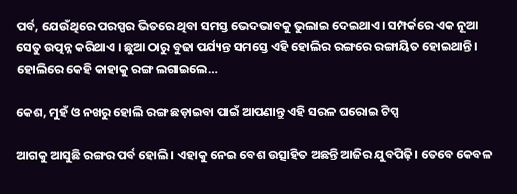ପର୍ବ, ଯେଉଁଥିରେ ପରସ୍ପର ଭିତରେ ଥିବା ସମସ୍ତ ଭେଦଭାବକୁ ଭୁଲାଇ ଦେଇଥାଏ। ସମ୍ପର୍କରେ ଏକ ନୂଆ ସେତୁ ଉତ୍ପନ୍ନ କରିଥାଏ । ଛୁଆ ଠାରୁ ବୁଢା ପର୍ଯ୍ୟନ୍ତ ସମସ୍ତେ ଏହି ହୋଲିର ରଙ୍ଗରେ ରଙ୍ଗାୟିତ ହୋଇଥାନ୍ତି । ହୋଲିରେ କେହି କାହାକୁ ରଙ୍ଗ ଲଗାଇଲେ…

କେଶ, ମୁହଁ ଓ ନଖରୁ ହୋଲି ରଙ୍ଗ ଛଡ଼ାଇବା ପାଇଁ ଆପଣାନ୍ତୁ ଏହି ସରଳ ଘରୋଇ ଟିପ୍ସ

ଆଗକୁ ଆସୁଛି ରଙ୍ଗର ପର୍ବ ହୋଲି। ଏହାକୁ ନେଇ ବେଶ ଉତ୍ସାହିତ ଅଛନ୍ତି ଆଜିର ଯୁବପିଢ଼ି। ତେବେ କେବଳ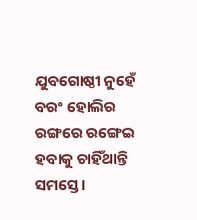ଯୁବଗୋଷ୍ଠୀ ନୁହେଁ ବରଂ ହୋଲିର ରଙ୍ଗରେ ରଙ୍ଗେଇ ହବାକୁ ଚାହିଁଥାନ୍ତି ସମସ୍ତେ।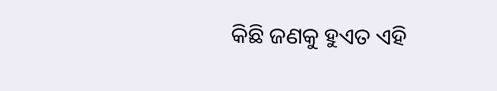କିଛି ଜଣକୁ ହୁଏତ ଏହି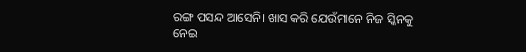ରଙ୍ଗ ପସନ୍ଦ ଆସେନି। ଖାସ କରି ଯେଉଁମାନେ ନିଜ ସ୍କିନକୁ ନେଇ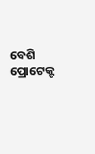ବେଶି ପ୍ରୋଟେକ୍ଟ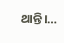ଥାନ୍ତି।…